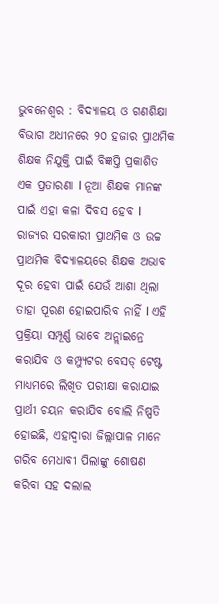ଭୁବନେଶ୍ୱର : ବିଦ୍ୟାଳୟ ଓ ଗଣଶିକ୍ଷା ବିଭାଗ ଅଧୀନରେ ୨୦ ହଜାର ପ୍ରାଥମିକ ଶିକ୍ଷକ ନିଯୁକ୍ତି ପାଇଁ ବିଜ୍ଞପ୍ତି ପ୍ରକାଶିତ ଏକ ପ୍ରତାରଣା l ନୂଆ ଶିକ୍ଷକ ମାନଙ୍କ ପାଇଁ ଏହା କଳା ଦିବସ ହେବ l
ରାଜ୍ୟର ସରକାରୀ ପ୍ରାଥମିକ ଓ ଉଚ୍ଚ ପ୍ରାଥମିକ ବିଦ୍ୟାଳୟରେ ଶିକ୍ଷକ ଅଭାବ ଦୂର ହେବା ପାଇଁ ଯେଉଁ ଆଶା ଥିଲା ତାହା ପୂରଣ ହୋଇପାରିବ ନାହିଁ l ଏହି ପ୍ରକ୍ରିୟା ସମ୍ପୂର୍ଣ୍ଣ ଭାବେ ଅନ୍ଲାଇନ୍ରେ କରାଯିବ ଓ କମ୍ପ୍ୟୁଟର ବେସଡ୍ ଟେଷ୍ଟ ମାଧ୍ୟମରେ ଲିଖିତ ପରୀକ୍ଷା କରାଯାଇ ପ୍ରାର୍ଥୀ ଚୟନ କରାଯିବ ବୋଲି ନିଷ୍ପତି ହୋଇଛି, ଏହାଦ୍ୱାରା ଜିଲ୍ଲାପାଳ ମାନେ ଗରିବ ମେଧାବୀ ପିଲାଙ୍କୁ ଶୋଷଣ କରିବା ସହ ଦଲାଲ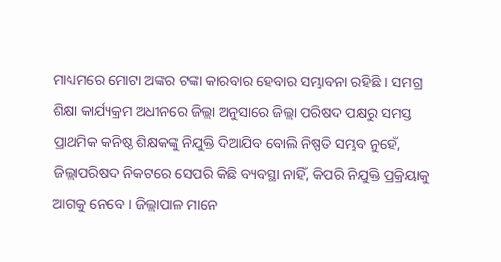ମାଧ୍ୟମରେ ମୋଟା ଅଙ୍କର ଟଙ୍କା କାରବାର ହେବାର ସମ୍ଭାବନା ରହିଛି । ସମଗ୍ର ଶିକ୍ଷା କାର୍ଯ୍ୟକ୍ରମ ଅଧୀନରେ ଜିଲ୍ଲା ଅନୁସାରେ ଜିଲ୍ଲା ପରିଷଦ ପକ୍ଷରୁ ସମସ୍ତ ପ୍ରାଥମିକ କନିଷ୍ଠ ଶିକ୍ଷକଙ୍କୁ ନିଯୁକ୍ତି ଦିଆଯିବ ବୋଲି ନିଷ୍ପତି ସମ୍ଭବ ନୁହେଁ, ଜିଲ୍ଲାପରିଷଦ ନିକଟରେ ସେପରି କିଛି ବ୍ୟବସ୍ଥା ନାହିଁ, କିପରି ନିଯୁକ୍ତି ପ୍ରକ୍ରିୟାକୁ ଆଗକୁ ନେବେ । ଜିଲ୍ଲାପାଳ ମାନେ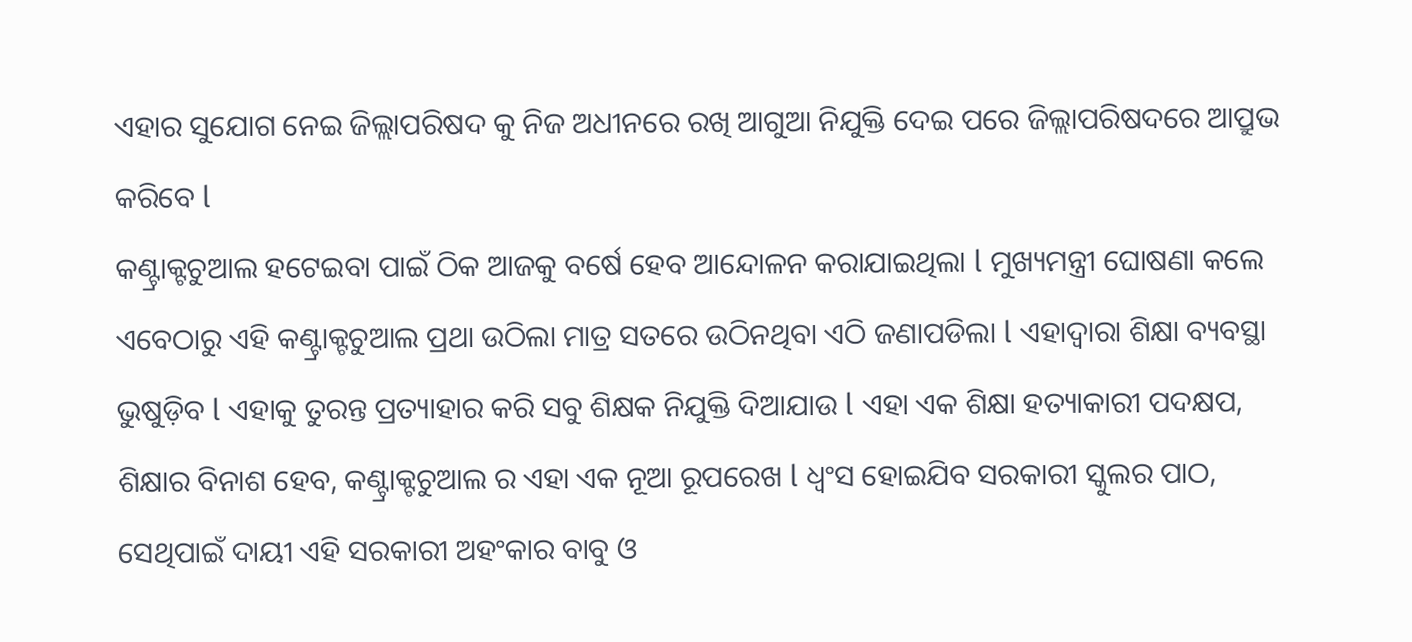ଏହାର ସୁଯୋଗ ନେଇ ଜିଲ୍ଲାପରିଷଦ କୁ ନିଜ ଅଧୀନରେ ରଖି ଆଗୁଆ ନିଯୁକ୍ତି ଦେଇ ପରେ ଜିଲ୍ଲାପରିଷଦରେ ଆପ୍ରୁଭ କରିବେ l
କଣ୍ଟ୍ରାକ୍ଟଚୁଆଲ ହଟେଇବା ପାଇଁ ଠିକ ଆଜକୁ ବର୍ଷେ ହେବ ଆନ୍ଦୋଳନ କରାଯାଇଥିଲା l ମୁଖ୍ୟମନ୍ତ୍ରୀ ଘୋଷଣା କଲେ ଏବେଠାରୁ ଏହି କଣ୍ଟ୍ରାକ୍ଟଚୁଆଲ ପ୍ରଥା ଉଠିଲା ମାତ୍ର ସତରେ ଉଠିନଥିବା ଏଠି ଜଣାପଡିଲା l ଏହାଦ୍ୱାରା ଶିକ୍ଷା ବ୍ୟବସ୍ଥା ଭୁଷୁଡ଼ିବ l ଏହାକୁ ତୁରନ୍ତ ପ୍ରତ୍ୟାହାର କରି ସବୁ ଶିକ୍ଷକ ନିଯୁକ୍ତି ଦିଆଯାଉ l ଏହା ଏକ ଶିକ୍ଷା ହତ୍ୟାକାରୀ ପଦକ୍ଷପ, ଶିକ୍ଷାର ବିନାଶ ହେବ, କଣ୍ଟ୍ରାକ୍ଟଚୁଆଲ ର ଏହା ଏକ ନୂଆ ରୂପରେଖ l ଧ୍ୱଂସ ହୋଇଯିବ ସରକାରୀ ସ୍କୁଲର ପାଠ, ସେଥିପାଇଁ ଦାୟୀ ଏହି ସରକାରୀ ଅହଂକାର ବାବୁ ଓ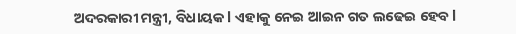ଅଦରକାରୀ ମନ୍ତ୍ରୀ, ବିଧାୟକ l ଏହାକୁ ନେଇ ଆଇନ ଗତ ଲଢେଇ ହେବ l